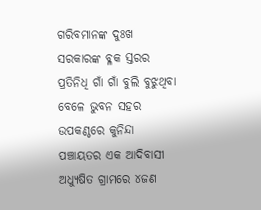ଗରିବମାନଙ୍କ ଦୁଃଖ ସରକାରଙ୍କ ବ୍ଳକ ସ୍ତରର ପ୍ରତିନିଧି ଗାଁ ଗାଁ ବୁଲି ବୁଝୁଥିବା ବେଳେ ଭୁବନ ସହର ଉପକଣ୍ଠରେ କୁନିନ୍ଦା ପଞ୍ଚାୟତର ଏକ ଆଦିବାସୀ ଅଧ୍ୟୁଷିତ ଗ୍ରାମରେ ୪ଜଣ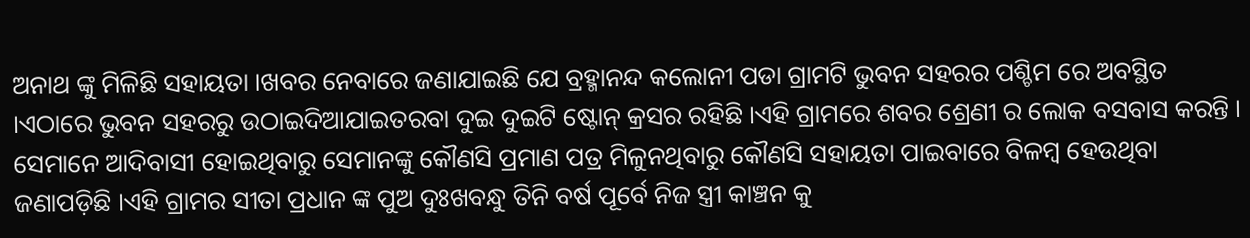ଅନାଥ ଙ୍କୁ ମିଳିଛି ସହାୟତା ।ଖବର ନେବାରେ ଜଣାଯାଇଛି ଯେ ବ୍ରହ୍ମାନନ୍ଦ କଲୋନୀ ପଡା ଗ୍ରାମଟି ଭୁବନ ସହରର ପଶ୍ଚିମ ରେ ଅବସ୍ଥିତ ।ଏଠାରେ ଭୁବନ ସହରରୁ ଉଠାଇଦିଆଯାଇତରବା ଦୁଇ ଦୁଇଟି ଷ୍ଟୋନ୍ କ୍ରସର ରହିଛି ।ଏହି ଗ୍ରାମରେ ଶବର ଶ୍ରେଣୀ ର ଲୋକ ବସବାସ କରନ୍ତି ।
ସେମାନେ ଆଦିବାସୀ ହୋଇଥିବାରୁ ସେମାନଙ୍କୁ କୌଣସି ପ୍ରମାଣ ପତ୍ର ମିଳୁନଥିବାରୁ କୌଣସି ସହାୟତା ପାଇବାରେ ବିଳମ୍ବ ହେଉଥିବା ଜଣାପଡ଼ିଛି ।ଏହି ଗ୍ରାମର ସୀତା ପ୍ରଧାନ ଙ୍କ ପୁଅ ଦୁଃଖବନ୍ଧୁ ତିନି ବର୍ଷ ପୂର୍ବେ ନିଜ ସ୍ତ୍ରୀ କାଞ୍ଚନ କୁ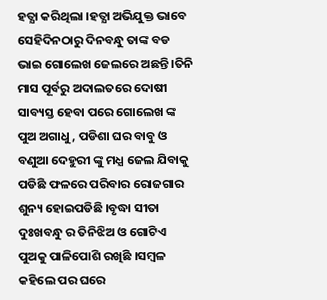ହତ୍ଯା କରିଥିଲା ।ହତ୍ଯା ଅଭିଯୁକ୍ତ ଭାବେ ସେହିଦିନଠାରୁ ଦିନବନ୍ଧୁ ତାଙ୍କ ବଡ ଭାଇ ଗୋଲେଖ ଜେଲରେ ଅଛନ୍ତି ।ତିନି ମାସ ପୂର୍ବରୁ ଅଦାଲତରେ ଦୋଷୀ ସାବ୍ୟସ୍ତ ହେବା ପରେ ଗୋଲେଖ ଙ୍କ ପୁଅ ଅଗାଧୁ , ପଡିଶା ଘର ବାବୁ ଓ ବଣୁଆ ଦେହୁରୀ ଙ୍କୁ ମଧ୍ଯ ଜେଲ ଯିବାକୁ ପଡିଛି ଫଳରେ ପରିବାର ରୋଜଗାର ଶୁନ୍ୟ ହୋଇପଡିଛି ।ବୃଦ୍ଧା ସୀତା ଦୁଃଖବନ୍ଧୁ ର ତିନିଝିଅ ଓ ଗୋଟିଏ ପୁଅକୁ ପାଳିପୋଶି ରଖିଛି ।ସମ୍ବଳ କହିଲେ ପର ଘରେ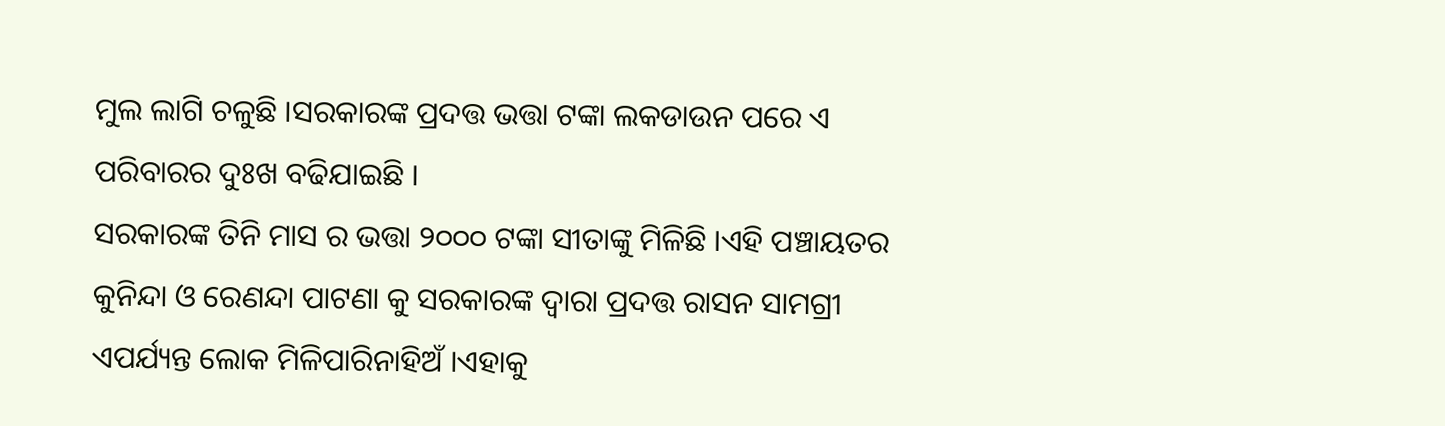ମୁଲ ଲାଗି ଚଳୁଛି ।ସରକାରଙ୍କ ପ୍ରଦତ୍ତ ଭତ୍ତା ଟଙ୍କା ଲକଡାଉନ ପରେ ଏ ପରିବାରର ଦୁଃଖ ବଢିଯାଇଛି ।
ସରକାରଙ୍କ ତିନି ମାସ ର ଭତ୍ତା ୨୦୦୦ ଟଙ୍କା ସୀତାଙ୍କୁ ମିଳିଛି ।ଏହି ପଞ୍ଚାୟତର କୁନିନ୍ଦା ଓ ରେଣନ୍ଦା ପାଟଣା କୁ ସରକାରଙ୍କ ଦ୍ଵାରା ପ୍ରଦତ୍ତ ରାସନ ସାମଗ୍ରୀ ଏପର୍ଯ୍ୟନ୍ତ ଲୋକ ମିଳିପାରିନାହିଅଁ ।ଏହାକୁ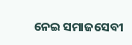ନେଇ ସମାଜସେବୀ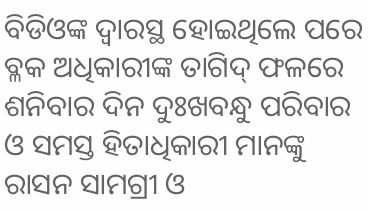ବିଡିଓଙ୍କ ଦ୍ବାରସ୍ଥ ହୋଇଥିଲେ ପରେ ବ୍ଳକ ଅଧିକାରୀଙ୍କ ତାଗିଦ୍ ଫଳରେ ଶନିବାର ଦିନ ଦୁଃଖବନ୍ଧୁ ପରିବାର ଓ ସମସ୍ତ ହିତାଧିକାରୀ ମାନଙ୍କୁ ରାସନ ସାମଗ୍ରୀ ଓ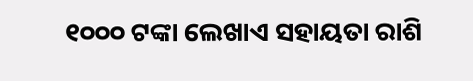୧୦୦୦ ଟଙ୍କା ଲେଖାଏ ସହାୟତା ରାଶି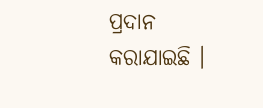ପ୍ରଦାନ କରାଯାଇଛି ।